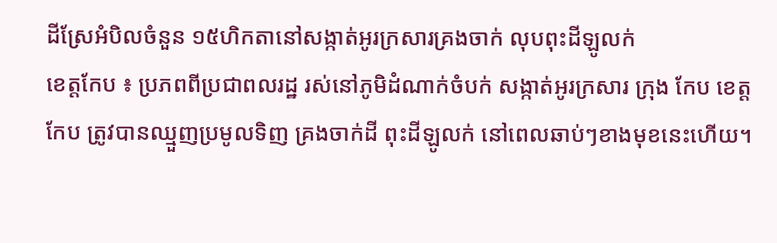ដីស្រែអំបិលចំនួន ១៥ហិកតានៅសង្កាត់អូរក្រសារគ្រងចាក់ លុបពុះដីឡូលក់
ខេត្តកែប ៖ ប្រភពពីប្រជាពលរដ្ឋ រស់នៅភូមិដំណាក់ចំបក់ សង្កាត់អូរក្រសារ ក្រុង កែប ខេត្តកែប ត្រូវបានឈ្មួញប្រមូលទិញ គ្រងចាក់ដី ពុះដីឡូលក់ នៅពេលឆាប់ៗខាងមុខនេះហើយ។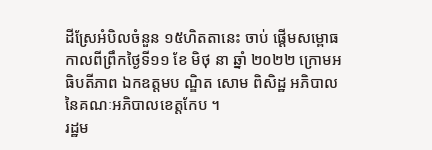ដីស្រែអំបិលចំនួន ១៥ហិតតានេះ ចាប់ ផ្ដើមសម្ពោធកាលពីព្រឹកថ្ងៃទី១១ ខែ មិថុ នា ឆ្នាំ ២០២២ ក្រោមអធិបតីភាព ឯកឧត្តមប ណ្ឌិត សោម ពិសិដ្ឋ អភិបាល នៃគណៈអភិបាលខេត្តកែប ។
រដ្ឋម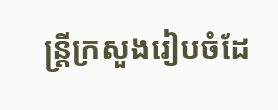ន្ត្រីក្រសួងរៀបចំដែ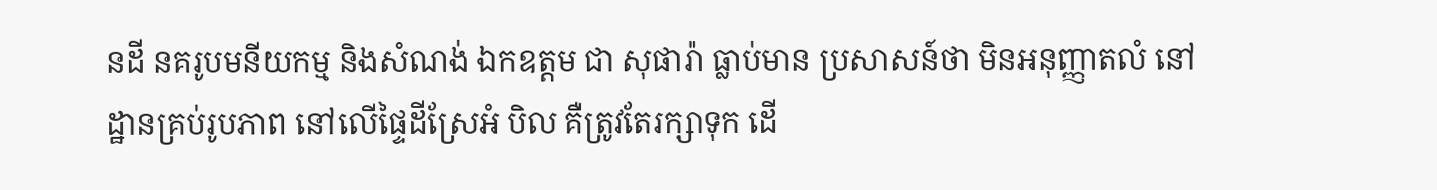នដី នគរូបមនីយកម្ម និងសំណង់ ឯកឧត្តម ជា សុផារ៉ា ធ្លាប់មាន ប្រសាសន៍ថា មិនអនុញ្ញាតលំ នៅដ្ឋានគ្រប់រូបភាព នៅលើផ្ទៃដីស្រែអំ បិល គឺត្រូវតែរក្សាទុក ដើ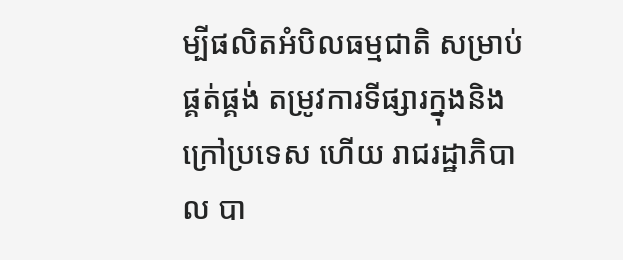ម្បីផលិតអំបិលធម្មជាតិ សម្រាប់ផ្គត់ផ្គង់ តម្រូវការទីផ្សារក្នុងនិងក្រៅប្រទេស ហើយ រាជរដ្ឋាភិបាល បា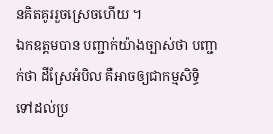នគិតគូររួចស្រេចហើយ ។
ឯកឧត្តមបាន បញ្ជាក់យ៉ាងច្បាស់ថា បញ្ជាក់ថា ដីស្រែអំបិល គឺអាចឲ្យជាកម្មសិទ្ធិ ទៅដល់ប្រ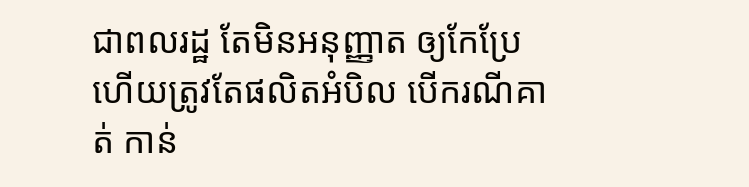ជាពលរដ្ឋ តែមិនអនុញ្ញាត ឲ្យកែប្រែ ហើយត្រូវតែផលិតអំបិល បើករណីគាត់ កាន់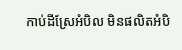កាប់ដីស្រែអំបិល មិនផលិតអំបិ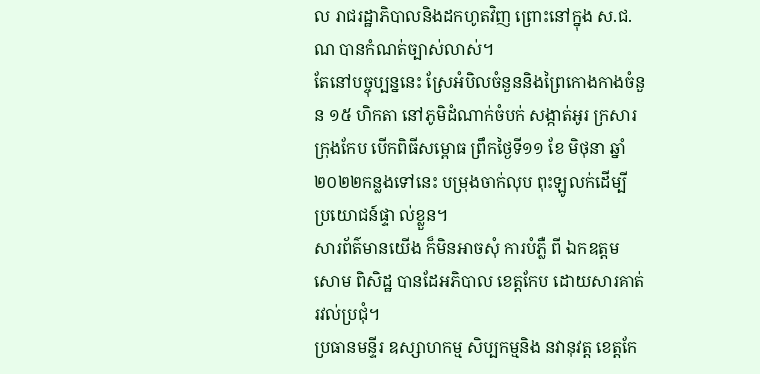ល រាជរដ្ឋាភិបាលនិងដកហូតវិញ ព្រោះនៅក្នុង ស.ជ.ណ បានកំណត់ច្បាស់លាស់។
តែនៅបច្ចុប្បន្ននេះ ស្រែអំបិលចំនួននិងព្រៃកោងកាងចំនួន ១៥ ហិកតា នៅភូមិដំណាក់ចំបក់ សង្កាត់អូរ ក្រសារ ក្រុងកែប បើកពិធីសម្ពោធ ព្រឹកថ្ងៃទី១១ ខែ មិថុនា ឆ្នាំ២០២២កន្លងទៅនេះ បម្រុងចាក់លុប ពុះឡូលក់ដើម្បី ប្រយោជន៍ផ្ទា ល់ខ្លួន។
សារព័ត៌មានយើង ក៏មិនអាចសុំ ការបំភ្លឺ ពី ឯកឧត្តម សោម ពិសិដ្ឋ បានដែអភិបាល ខេត្តកែប ដោយសារគាត់រវល់ប្រជុំ។
ប្រធានមន្ទីរ ឧស្សាហកម្ម សិប្បកម្មនិង នវានុវត្ត ខេត្តកែ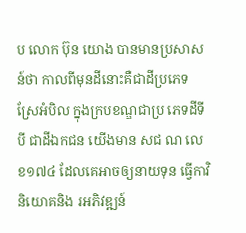ប លោក ប៊ុន យោង បានមានប្រសាសន៍ថា កាលពីមុនដីនោះគឺជាដីប្រភេទស្រែអំបិល ក្នុងក្របខណ្ឌជាប្រ ភេទដីទីបី ជាដីឯកជន យើងមាន សជ ណ លេខ១៧៤ ដែលគេអាចឲ្យនាយទុន ធ្វើកាវិនិយោគនិង រអភិវឌ្ឍន៍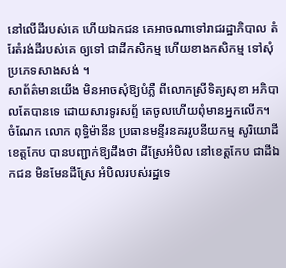នៅលើដីរបស់គេ ហើយឯកជន គេអាចណាទៅរាជរដ្ឋាភិបាល តំរែតំរង់ដីរបស់គេ ឲ្យទៅ ជាដីកសិកម្ម ហើយខាងកសិកម្ម ទៅសុំប្រភេទសាងសង់ ។
សាព័ត៌មានយើង មិនអាចសុំឱ្យបំភ្លឺ ពីលោកស្រីទិត្យសុខា អភិបាលតែបានទេ ដោយសារទូរសព្ទ័ តេចូលហើយពុំមានអ្នកលើក។
ចំណែក លោក ពុទ្ធិម៉ានីន ប្រធានមន្ទីរនគររូបនីយកម្ម សូរិយោដីខេត្តកែប បានបញ្ជាក់ឱ្យដឹងថា ដីស្រែអំបិល នៅខេត្តកែប ជាដីឯកជន មិនមែនដីស្រែ អំបិលរបស់រដ្ឋទេ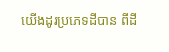យើងដូរប្រភេទដីបាន ពីដី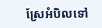ស្រែអំបិលទៅ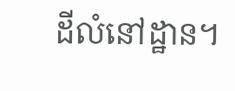ដីលំនៅដ្ឋាន។